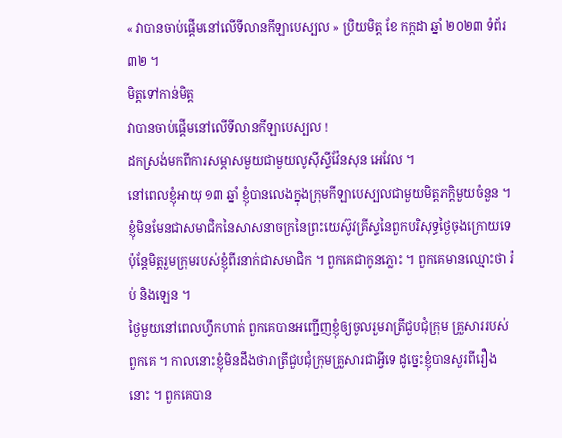« វាបានចាប់ផ្តើមនៅលើទីលានកីឡាបេស្បល » ប្រិយមិត្ត ខែ កក្កដា ឆ្នាំ ២០២៣ ទំព័រ ៣២ ។
មិត្តទៅកាន់មិត្ត
វាបានចាប់ផ្តើមនៅលើទីលានកីឡាបេស្បល !
ដកស្រង់មកពីការសម្ភាសមួយជាមួយលូស៊ីស្ទីវ៉ែនសុន អេវែល ។
នៅពេលខ្ញុំអាយុ ១៣ ឆ្នាំ ខ្ញុំបានលេងក្នុងក្រុមកីឡាបេស្បលជាមួយមិត្តភក្តិមួយចំនួន ។ ខ្ញុំមិនមែនជាសមាជិកនៃសាសនាចក្រនៃព្រះយេស៊ូវគ្រីស្ទនៃពួកបរិសុទ្ធថ្ងៃចុងក្រោយទេ ប៉ុន្តែមិត្តរួមក្រុមរបស់ខ្ញុំពីរនាក់ជាសមាជិក ។ ពួកគេជាកូនភ្លោះ ។ ពួកគេមានឈ្មោះថា រ៉ប់ និងឡេន ។
ថ្ងៃមួយនៅពេលហ្វឹកហាត់ ពួកគេបានអញ្ជើញខ្ញុំឲ្យចូលរួមរាត្រីជួបជុំក្រុម គ្រួសាររបស់ពួកគេ ។ កាលនោះខ្ញុំមិនដឹងថារាត្រីជួបជុំក្រុមគ្រួសារជាអ្វីទេ ដូច្នេះខ្ញុំបានសួរពីរឿងនោះ ។ ពួកគេបាន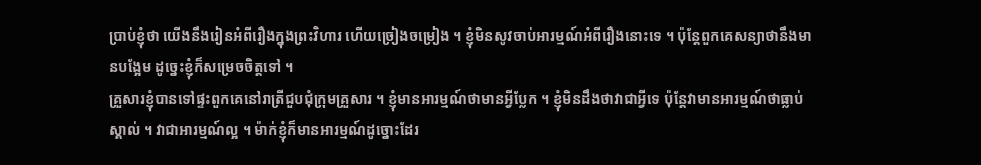ប្រាប់ខ្ញុំថា យើងនឹងរៀនអំពីរឿងក្នុងព្រះវិហារ ហើយច្រៀងចម្រៀង ។ ខ្ញុំមិនសូវចាប់អារម្មណ៍អំពីរឿងនោះទេ ។ ប៉ុន្តែពួកគេសន្យាថានឹងមានបង្អែម ដូច្នេះខ្ញុំក៏សម្រេចចិត្តទៅ ។
គ្រួសារខ្ញុំបានទៅផ្ទះពួកគេនៅរាត្រីជួបជុំក្រុមគ្រួសារ ។ ខ្ញុំមានអារម្មណ៍ថាមានអ្វីប្លែក ។ ខ្ញុំមិនដឹងថាវាជាអ្វីទេ ប៉ុន្តែវាមានអារម្មណ៍ថាធ្លាប់ស្គាល់ ។ វាជាអារម្មណ៍ល្អ ។ ម៉ាក់ខ្ញុំក៏មានអារម្មណ៍ដូច្នោះដែរ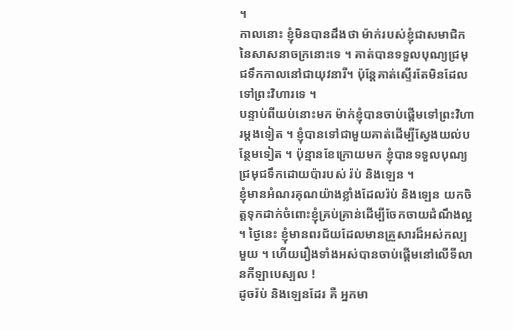។
កាលនោះ ខ្ញុំមិនបានដឹងថា ម៉ាក់របស់ខ្ញុំជាសមាជិកនៃសាសនាចក្រនោះទេ ។ គាត់បានទទួលបុណ្យជ្រមុជទឹកកាលនៅជាយុវនារី។ ប៉ុន្តែគាត់ស្ទើរតែមិនដែលទៅព្រះវិហារទេ ។
បន្ទាប់ពីយប់នោះមក ម៉ាក់ខ្ញុំបានចាប់ផ្ដើមទៅព្រះវិហារម្ដងទៀត ។ ខ្ញុំបានទៅជាមួយគាត់ដើម្បីស្វែងយល់បន្ថែមទៀត ។ ប៉ុន្មានខែក្រោយមក ខ្ញុំបានទទួលបុណ្យជ្រមុជទឹកដោយប៉ារបស់ រ៉ប់ និងឡេន ។
ខ្ញុំមានអំណរគុណយ៉ាងខ្លាំងដែលរ៉ប់ និងឡេន យកចិត្តទុកដាក់ចំពោះខ្ញុំគ្រប់គ្រាន់ដើម្បីចែកចាយដំណឹងល្អ ។ ថ្ងៃនេះ ខ្ញុំមានពរជ័យដែលមានគ្រួសារដ៏អស់កល្បមួយ ។ ហើយរឿងទាំងអស់បានចាប់ផ្តើមនៅលើទីលានកីឡាបេស្បល !
ដូចរ៉ប់ និងឡេនដែរ គឺ អ្នកមា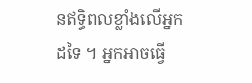នឥទ្ធិពលខ្លាំងលើអ្នកដទៃ ។ អ្នកអាចធ្វើ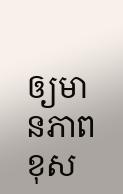ឲ្យមានភាពខុស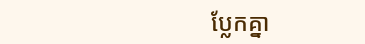ប្លែកគ្នា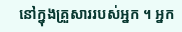នៅក្នុងគ្រួសាររបស់អ្នក ។ អ្នក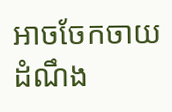អាចចែកចាយដំណឹង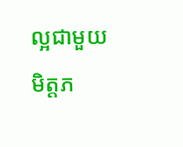ល្អជាមួយមិត្តភ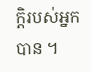ក្តិរបស់អ្នកបាន ។